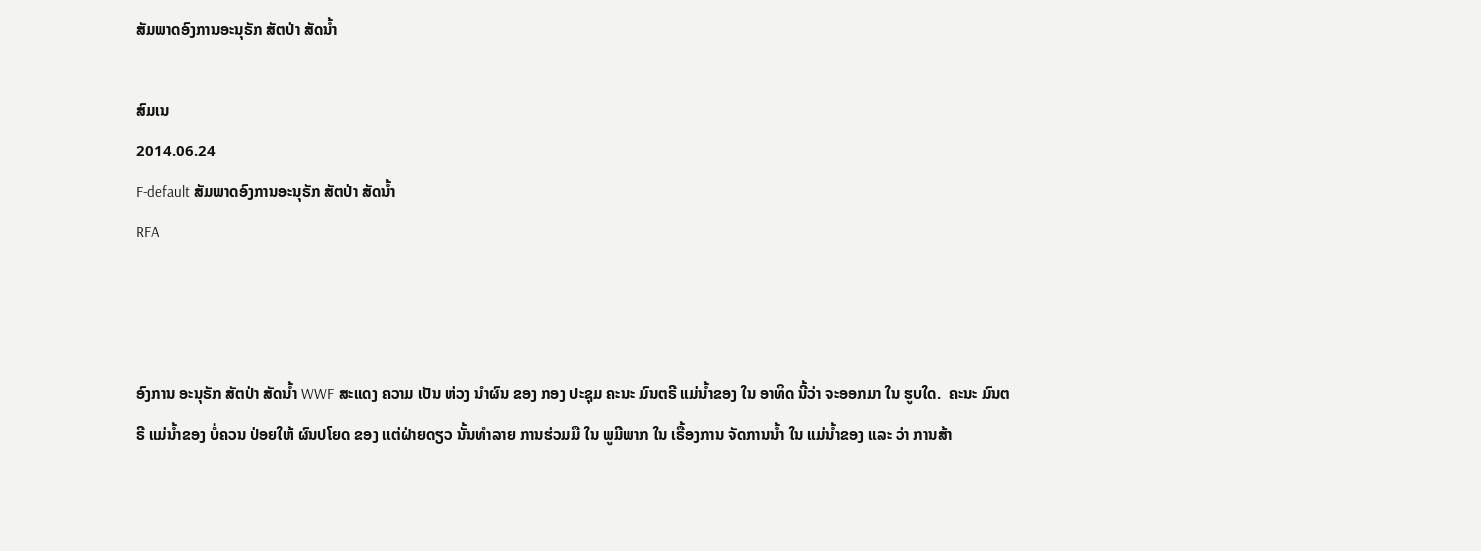ສັມພາດອົງການອະນຸຣັກ ສັຕປ່າ ສັດນໍ້າ

ສົມເນ
2014.06.24
F-default ສັມພາດອົງການອະນຸຣັກ ສັຕປ່າ ສັດນໍ້າ
RFA



ອົງການ ອະນຸຣັກ ສັຕປ່າ ສັດນໍ້າ WWF ສະແດງ ຄວາມ ເປັນ ຫ່ວງ ນໍາຜົນ ຂອງ ກອງ ປະຊຸມ ຄະນະ ມົນຕຣີ ແມ່ນໍ້າຂອງ ໃນ ອາທິດ ນີ້ວ່າ ຈະອອກມາ ໃນ ຮູບໃດ.  ຄະນະ ມົນຕຣີ ແມ່ນໍ້າຂອງ ບໍ່ຄວນ ປ່ອຍໃຫ້ ຜົນປໂຍດ ຂອງ ແຕ່ຝ່າຍດຽວ ນັ້ນທໍາລາຍ ການຮ່ວມມື ໃນ ພູມີພາກ ໃນ ເຣື້ອງການ ຈັດການນໍ້າ ໃນ ແມ່ນໍ້າຂອງ ແລະ ວ່າ ການສ້າ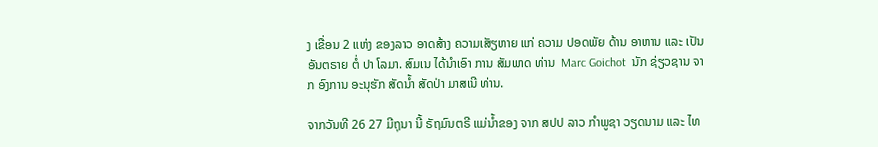ງ ເຂື່ອນ 2 ແຫ່ງ ຂອງລາວ ອາດສ້າງ ຄວາມເສັຽຫາຍ ແກ່ ຄວາມ ປອດພັຍ ດ້ານ ອາຫານ ແລະ ເປັນ ອັນຕຣາຍ ຕໍ່ ປາ ໂລມາ. ສົມເນ ໄດ້ນໍາເອົາ ການ ສັມພາດ ທ່ານ  Marc Goichot  ນັກ ຊ່ຽວຊານ ຈາກ ອົງການ ອະນຸຮັກ ສັດນໍ້າ ສັດປ່າ ມາສເນີ ທ່ານ.

ຈາກວັນທີ 26 27 ມີຖຸນາ ນີ້ ຣັຖມົນຕຣີ ແມ່ນໍ້າຂອງ ຈາກ ສປປ ລາວ ກໍາພູຊາ ວຽດນາມ ແລະ ໄທ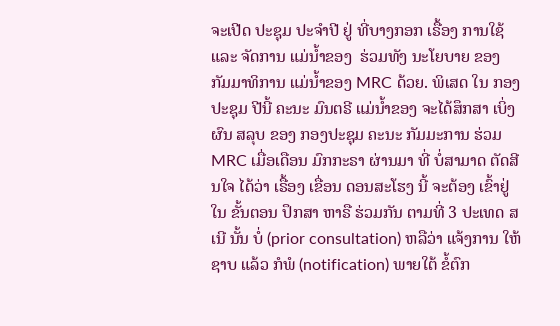ຈະເປີດ ປະຊຸມ ປະຈໍາປີ ຢູ່ ທີ່ບາງກອກ ເຣື້ອງ ການໃຊ້ ແລະ ຈັດການ ແມ່ນໍ້າຂອງ  ຮ່ວມທັງ ນະໂຍບາຍ ຂອງ ກັມມາທິການ ແມ່ນໍ້າຂອງ MRC ດ້ວຍ. ພິເສດ ໃນ ກອງປະຊຸມ ປີນີ້ ຄະນະ ມົນຕຣີ ແມ່ນໍ້າຂອງ ຈະໄດ້ສຶກສາ ເບິ່ງຜົນ ສລຸບ ຂອງ ກອງປະຊຸມ ຄະນະ ກັມມະການ ຮ່ວມ MRC ເມື່ອເດືອນ ມົກກະຣາ ຜ່ານມາ ທີ່ ບໍ່ສາມາດ ຕັດສີນໃຈ ໄດ້ວ່າ ເຣື້ອງ ເຂື່ອນ ດອນສະໂຮງ ນີ້ ຈະຕ້ອງ ເຂົ້າຢູ່ໃນ ຂັ້ນຕອນ ປຶກສາ ຫາຣື ຮ່ວມກັນ ຕາມທີ່ 3 ປະເທດ ສເນີ ນັ້ນ ບໍ່ (prior consultation) ຫລືວ່າ ແຈ້ງການ ໃຫ້ຊາບ ແລ້ວ ກໍພໍ (notification) ພາຍໃຕ້ ຂໍ້ຕົກ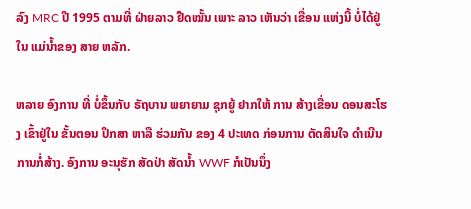ລົງ MRC ປີ 1995 ຕາມທີ່ ຝ່າຍລາວ ຢືດໝັ້ນ ເພາະ ລາວ ເຫັນວ່າ ເຂື່ອນ ແຫ່ງນີ້ ບໍ່ໄດ້ຢູ່ ໃນ ແມ່ນໍ້າຂອງ ສາຍ ຫລັກ.

ຫລາຍ ອົງການ ທີ່ ບໍ່ຂຶ້ນກັບ ຣັຖບານ ພຍາຍາມ ຊຸກຍູ້ ຢາກໃຫ້ ການ ສ້າງເຂື່ອນ ດອນສະໂຮງ ເຂົ້າຢູ່ໃນ ຂັ້ນຕອນ ປຶກສາ ຫາລື ຮ່ວມກັນ ຂອງ 4 ປະເທດ ກ່ອນການ ຕັດສິນໃຈ ດໍາເນີນ ການກໍ່ສ້າງ. ອົງການ ອະນຸຮັກ ສັດປ່າ ສັດນໍ້າ WWF ກໍເປັນນຶ່ງ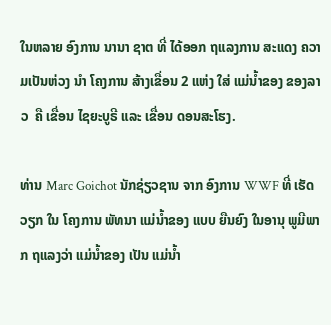ໃນຫລາຍ ອົງການ ນານາ ຊາຕ ທີ່ ໄດ້ອອກ ຖແລງການ ສະແດງ ຄວາມເປັນຫ່ວງ ນໍາ ໂຄງການ ສ້າງເຂື່ອນ 2 ແຫ່ງ ໃສ່ ແມ່ນໍ້າຂອງ ຂອງລາວ  ຄື ເຂື່ອນ ໄຊຍະບູຣີ ແລະ ເຂື່ອນ ດອນສະໂຮງ.

ທ່ານ Marc Goichot ນັກຊ່ຽວຊານ ຈາກ ອົງການ WWF ທີ່ ເຮັດວຽກ ໃນ ໂຄງການ ພັທນາ ແມ່ນໍ້າຂອງ ແບບ ຍືນຍົງ ໃນອານຸ ພູມີພາກ ຖແລງວ່າ ແມ່ນໍ້າຂອງ ເປັນ ແມ່ນໍ້າ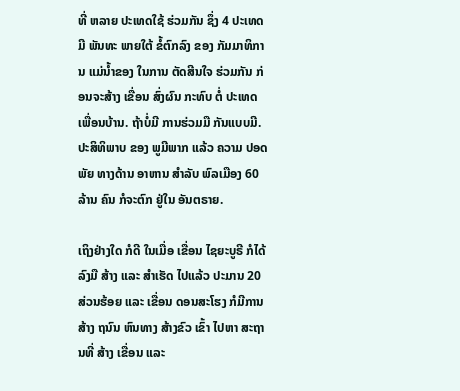ທີ່ ຫລາຍ ປະເທດໃຊ້ ຮ່ວມກັນ ຊຶ່ງ 4 ປະເທດ ມີ ພັນທະ ພາຍໃຕ້ ຂໍ້ຕົກລົງ ຂອງ ກັມມາທິການ ແມ່ນໍ້າຂອງ ໃນການ ຕັດສີນໃຈ ຮ່ວມກັນ ກ່ອນຈະສ້າງ ເຂື່ອນ ສົ່ງຜົນ ກະທົບ ຕໍ່ ປະເທດ ເພື່ອນບ້ານ. ຖ້າບໍ່ມີ ການຮ່ວມມື ກັນແບບມີ. ປະສິທິພາບ ຂອງ ພູມີພາກ ແລ້ວ ຄວາມ ປອດພັຍ ທາງດ້ານ ອາຫານ ສໍາລັບ ພົລເມືອງ 60 ລ້ານ ຄົນ ກໍຈະຕົກ ຢູ່ໃນ ອັນຕຣາຍ.

ເຖິງຢ່າງໃດ ກໍດີ ໃນເມື່ອ ເຂື່ອນ ໄຊຍະບູຣີ ກໍໄດ້ ລົງມື ສ້າງ ແລະ ສໍາເຮັດ ໄປແລ້ວ ປະມານ 20 ສ່ວນຮ້ອຍ ແລະ ເຂື່ອນ ດອນສະໂຮງ ກໍມີການ ສ້າງ ຖນົນ ຫົນທາງ ສ້າງຂົວ ເຂົ້າ ໄປຫາ ສະຖານທີ່ ສ້າງ ເຂື່ອນ ແລະ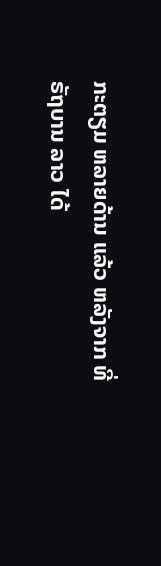ກະຕຽມ ຫລາຍດ້ານ ແລ້ວ ຫລັງຈາກ ທີ່ ຣັຖບານ ລາວ ໄດ້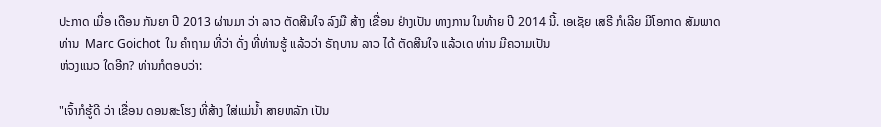ປະກາດ ເມື່ອ ເດືອນ ກັນຍາ ປີ 2013 ຜ່ານມາ ວ່າ ລາວ ຕັດສີນໃຈ ລົງມື ສ້າງ ເຂື່ອນ ຢ່າງເປັນ ທາງການ ໃນທ້າຍ ປີ 2014 ນີ້. ເອເຊັຍ ເສຣີ ກໍເລີຍ ມີໂອກາດ ສັມພາດ ທ່ານ  Marc Goichot  ໃນ ຄໍາຖາມ ທີ່ວ່າ ດັ່ງ ທີ່ທ່ານຮູ້ ແລ້ວວ່າ ຣັຖບານ ລາວ ໄດ້ ຕັດສີນໃຈ ແລ້ວເດ ທ່ານ ມີຄວາມເປັນ
ຫ່ວງແນວ ໃດອີກ? ທ່ານກໍຕອບວ່າ:

"ເຈົ້າກໍຮູ້ດີ ວ່າ ເຂື່ອນ ດອນສະໂຮງ ທີ່ສ້າງ ໃສ່ແມ່ນໍ້າ ສາຍຫລັກ ເປັນ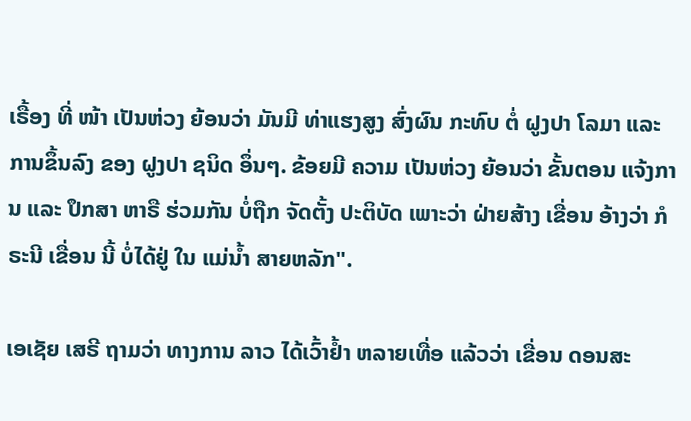ເຣື້ອງ ທີ່ ໜ້າ ເປັນຫ່ວງ ຍ້ອນວ່າ ມັນມີ ທ່າແຮງສູງ ສົ່ງຜົນ ກະທົບ ຕໍ່ ຝູງປາ ໂລມາ ແລະ ການຂຶ້ນລົງ ຂອງ ຝູງປາ ຊນິດ ອຶ່ນໆ. ຂ້ອຍມີ ຄວາມ ເປັນຫ່ວງ ຍ້ອນວ່າ ຂັ້ນຕອນ ແຈ້ງການ ແລະ ປຶກສາ ຫາຣື ຮ່ວມກັນ ບໍ່ຖືກ ຈັດຕັ້ງ ປະຕິບັດ ເພາະວ່າ ຝ່າຍສ້າງ ເຂື່ອນ ອ້າງວ່າ ກໍຣະນີ ເຂື່ອນ ນີ້ ບໍ່ໄດ້ຢູ່ ໃນ ແມ່ນໍ້າ ສາຍຫລັກ".

ເອເຊັຍ ເສຣີ ຖາມວ່າ ທາງການ ລາວ ໄດ້ເວົ້າຢໍ້າ ຫລາຍເທື່ອ ແລ້ວວ່າ ເຂື່ອນ ດອນສະ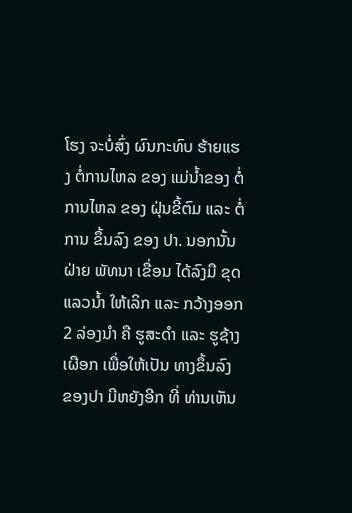ໂຮງ ຈະບໍ່ສົ່ງ ຜົນກະທົບ ຮ້າຍແຮງ ຕໍ່ການໄຫລ ຂອງ ແມ່ນໍ້າຂອງ ຕໍ່ການໄຫລ ຂອງ ຝຸ່ນຂີ້ຕົມ ແລະ ຕໍ່ການ ຂຶ້ນລົງ ຂອງ ປາ. ນອກນັ້ນ ຝ່າຍ ພັທນາ ເຂື່ອນ ໄດ້ລົງມື ຂຸດແລວນໍ້າ ໃຫ້ເລິກ ແລະ ກວ້າງອອກ 2 ລ່ອງນໍາ ຄື ຮູສະດໍາ ແລະ ຮູຊ້າງເຜືອກ ເພື່ອໃຫ້ເປັນ ທາງຂຶ້ນລົງ ຂອງປາ ມີຫຍັງອີກ ທີ່ ທ່ານເຫັນ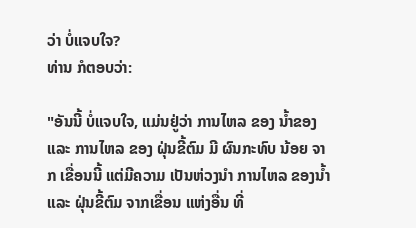ວ່າ ບໍ່ແຈບໃຈ?
ທ່ານ ກໍຕອບວ່າ:

"ອັນນີ້ ບໍ່ແຈບໃຈ, ແມ່ນຢູ່ວ່າ ການໄຫລ ຂອງ ນໍ້າຂອງ ແລະ ການໄຫລ ຂອງ ຝຸ່ນຂີ້ຕົມ ມີ ຜົນກະທົບ ນ້ອຍ ຈາກ ເຂື່ອນນີ້ ແຕ່ມີຄວາມ ເປັນຫ່ວງນໍາ ການໄຫລ ຂອງນໍ້າ ແລະ ຝຸ່ນຂີ້ຕົມ ຈາກເຂື່ອນ ແຫ່ງອື່ນ ທີ່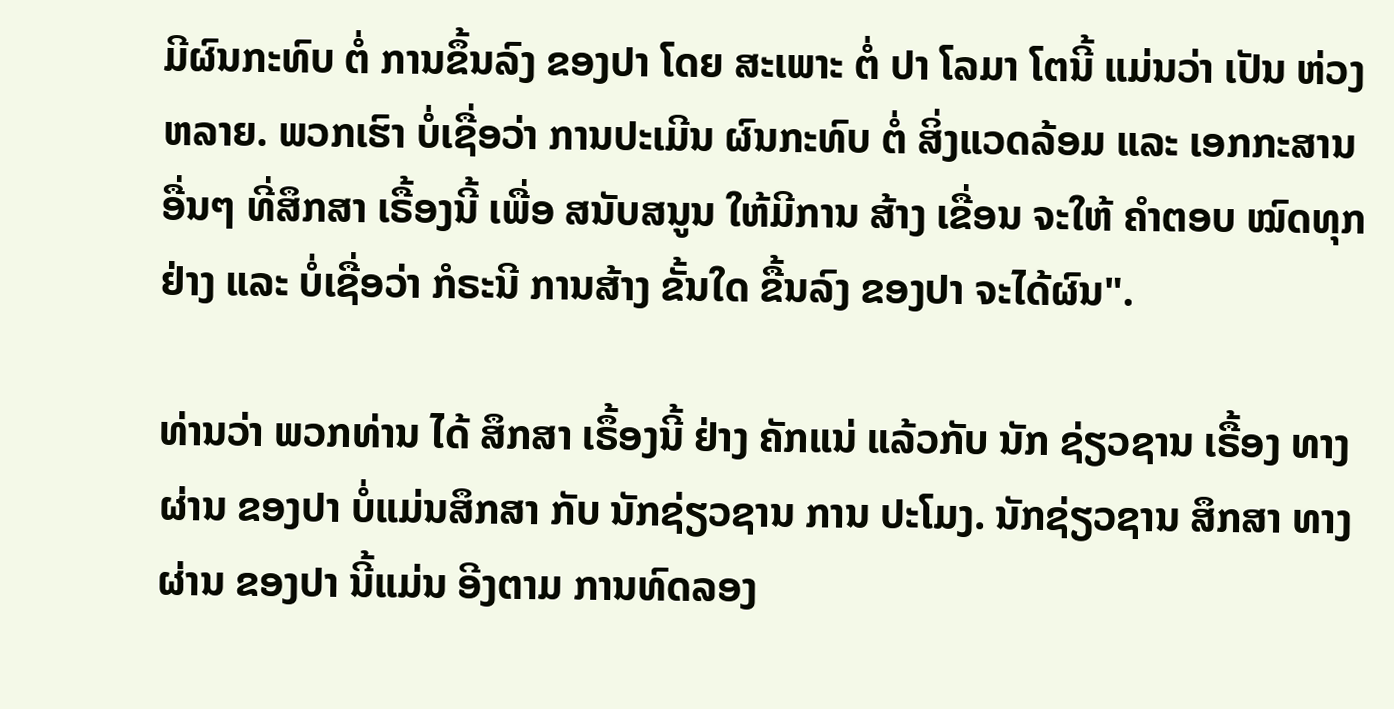ມີຜົນກະທົບ ຕໍ່ ການຂຶ້ນລົງ ຂອງປາ ໂດຍ ສະເພາະ ຕໍ່ ປາ ໂລມາ ໂຕນີ້ ແມ່ນວ່າ ເປັນ ຫ່ວງຫລາຍ. ພວກເຮົາ ບໍ່ເຊື່ອວ່າ ການປະເມີນ ຜົນກະທົບ ຕໍ່ ສິ່ງແວດລ້ອມ ແລະ ເອກກະສານ ອື່ນໆ ທີ່ສຶກສາ ເຣື້ອງນີ້ ເພື່ອ ສນັບສນູນ ໃຫ້ມີການ ສ້າງ ເຂື່ອນ ຈະໃຫ້ ຄໍາຕອບ ໝົດທຸກຢ່າງ ແລະ ບໍ່ເຊື່ອວ່າ ກໍຣະນີ ການສ້າງ ຂັ້ນໃດ ຂື້ນລົງ ຂອງປາ ຈະໄດ້ຜົນ".

ທ່ານວ່າ ພວກທ່ານ ໄດ້ ສຶກສາ ເຣຶ້ອງນີ້ ຢ່າງ ຄັກແນ່ ແລ້ວກັບ ນັກ ຊ່ຽວຊານ ເຣື້ອງ ທາງຜ່ານ ຂອງປາ ບໍ່ແມ່ນສຶກສາ ກັບ ນັກຊ່ຽວຊານ ການ ປະໂມງ. ນັກຊ່ຽວຊານ ສຶກສາ ທາງຜ່ານ ຂອງປາ ນີ້ແມ່ນ ອີງຕາມ ການທົດລອງ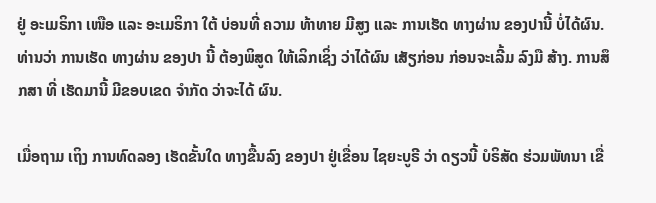ຢູ່ ອະເມຣິກາ ເໜືອ ແລະ ອະເມຣິກາ ໃຕ້ ບ່ອນທີ່ ຄວາມ ທ້າທາຍ ມີສູງ ແລະ ການເຮັດ ທາງຜ່ານ ຂອງປານີ້ ບໍ່ໄດ້ຜົນ. ທ່ານວ່າ ການເຮັດ ທາງຜ່ານ ຂອງປາ ນີ້ ຕ້ອງພິສູດ ໃຫ້ເລິກເຊິ່ງ ວ່າໄດ້ຜົນ ເສັຽກ່ອນ ກ່ອນຈະເລີ້ມ ລົງມື ສ້າງ. ການສຶກສາ ທີ່ ເຮັດມານີ້ ມີຂອບເຂດ ຈໍາກັດ ວ່າຈະໄດ້ ຜົນ.

ເມື່ອຖາມ ເຖິງ ການທົດລອງ ເຮັດຂັ້ນໃດ ທາງຂື້ນລົງ ຂອງປາ ຢູ່ເຂື່ອນ ໄຊຍະບູຣີ ວ່າ ດຽວນີ້ ບໍຣິສັດ ຮ່ວມພັທນາ ເຂື່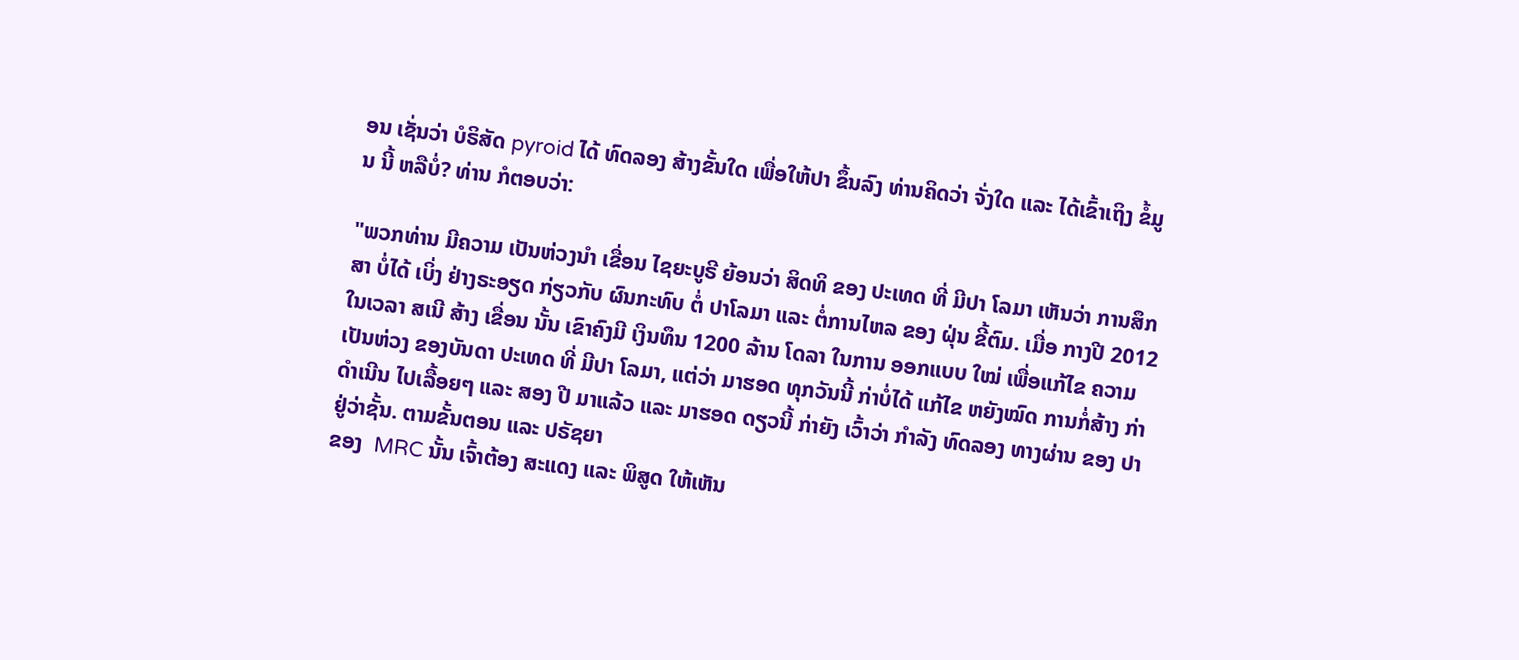ອນ ເຊັ່ນວ່າ ບໍຣິສັດ pyroid ໄດ້ ທົດລອງ ສ້າງຂັ້ນໃດ ເພື່ອໃຫ້ປາ ຂຶ້ນລົງ ທ່ານຄິດວ່າ ຈັ່ງໃດ ແລະ ໄດ້ເຂົ້າເຖິງ ຂໍ້ມູນ ນີ້ ຫລືບໍ່? ທ່ານ ກໍຕອບວ່າ:

"ພວກທ່ານ ມີຄວາມ ເປັນຫ່ວງນໍາ ເຂື່ອນ ໄຊຍະບູຣີ ຍ້ອນວ່າ ສິດທິ ຂອງ ປະເທດ ທີ່ ມີປາ ໂລມາ ເຫັນວ່າ ການສຶກສາ ບໍ່ໄດ້ ເບິ່ງ ຢ່າງຣະອຽດ ກ່ຽວກັບ ຜົນກະທົບ ຕໍ່ ປາໂລມາ ແລະ ຕໍ່ການໄຫລ ຂອງ ຝຸ່ນ ຂີ້ຕົມ. ເມື່ອ ກາງປີ 2012 ໃນເວລາ ສເນີ ສ້າງ ເຂື່ອນ ນັ້ນ ເຂົາຄົງມີ ເງິນທຶນ 1200 ລ້ານ ໂດລາ ໃນການ ອອກແບບ ໃໝ່ ເພື່ອແກ້ໄຂ ຄວາມ ເປັນຫ່ວງ ຂອງບັນດາ ປະເທດ ທີ່ ມີປາ ໂລມາ, ແຕ່ວ່າ ມາຮອດ ທຸກວັນນີ້ ກ່າບໍ່ໄດ້ ແກ້ໄຂ ຫຍັງໝົດ ການກໍ່ສ້າງ ກ່າດໍາເນີນ ໄປເລື້ອຍໆ ແລະ ສອງ ປີ ມາແລ້ວ ແລະ ມາຮອດ ດຽວນີ້ ກ່າຍັງ ເວົ້າວ່າ ກໍາລັງ ທົດລອງ ທາງຜ່ານ ຂອງ ປາ ຢູ່ວ່າຊັ້ນ. ຕາມຂັ້ນຕອນ ແລະ ປຣັຊຍາ
ຂອງ  MRC ນັ້ນ ເຈົ້າຕ້ອງ ສະແດງ ແລະ ພິສູດ ໃຫ້ເຫັນ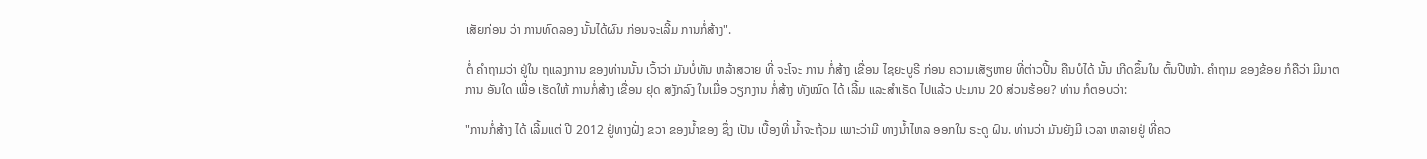ເສັຍກ່ອນ ວ່າ ການທົດລອງ ນັ້ນໄດ້ຜົນ ກ່ອນຈະເລີ້ມ ການກໍ່ສ້າງ".

ຕໍ່ ຄໍາຖາມວ່າ ຢູ່ໃນ ຖແລງການ ຂອງທ່ານນັ້ນ ເວົ້າວ່າ ມັນບໍ່ທັນ ຫລ້າສວາຍ ທີ່ ຈະໂຈະ ການ ກໍ່ສ້າງ ເຂື່ອນ ໄຊຍະບູຣີ ກ່ອນ ຄວາມເສັຽຫາຍ ທີ່ຕ່າວປີ້ນ ຄືນບໍໄດ້ ນັ້ນ ເກີດຂຶ້ນໃນ ຕົ້ນປີໜ້າ. ຄໍາຖາມ ຂອງຂ້ອຍ ກໍຄືວ່າ ມີມາຕການ ອັນໃດ ເພື່ອ ເຮັດໃຫ້ ການກໍ່ສ້າງ ເຂື່ອນ ຢຸດ ສງັກລົງ ໃນເມື່ອ ວຽກງານ ກໍ່ສ້າງ ທັງໝົດ ໄດ້ ເລີ້ມ ແລະສໍາເຣັດ ໄປແລ້ວ ປະມານ 20 ສ່ວນຮ້ອຍ? ທ່ານ ກໍຕອບວ່າ:

"ການກໍ່ສ້າງ ໄດ້ ເລີ້ມແຕ່ ປີ 2012 ຢູ່ທາງຝັ່ງ ຂວາ ຂອງນໍ້າຂອງ ຊຶ່ງ ເປັນ ເບື້ອງທີ່ ນໍ້າຈະຖ້ວມ ເພາະວ່າມີ ທາງນໍ້າໄຫລ ອອກໃນ ຣະດູ ຝົນ. ທ່ານວ່າ ມັນຍັງມີ ເວລາ ຫລາຍຢູ່ ທີ່ຄວ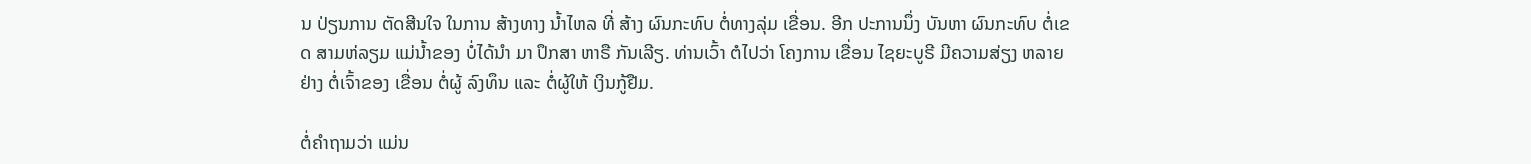ນ ປ່ຽນການ ຕັດສີນໃຈ ໃນການ ສ້າງທາງ ນໍ້າໄຫລ ທີ່ ສ້າງ ຜົນກະທົບ ຕໍ່ທາງລຸ່ມ ເຂື່ອນ. ອີກ ປະການນຶ່ງ ບັນຫາ ຜົນກະທົບ ຕໍ່ເຂດ ສາມຫ່ລຽມ ແມ່ນໍ້າຂອງ ບໍ່ໄດ້ນໍາ ມາ ປຶກສາ ຫາຣື ກັນເລີຽ. ທ່ານເວົ້າ ຕໍໄປວ່າ ໂຄງການ ເຂື່ອນ ໄຊຍະບູຣີ ມີຄວາມສ່ຽງ ຫລາຍຢ່າງ ຕໍ່ເຈົ້າຂອງ ເຂື່ອນ ຕໍ່ຜູ້ ລົງທຶນ ແລະ ຕໍ່ຜູ້ໃຫ້ ເງິນກູ້ຢືມ.

ຕໍ່ຄໍາຖາມວ່າ ແມ່ນ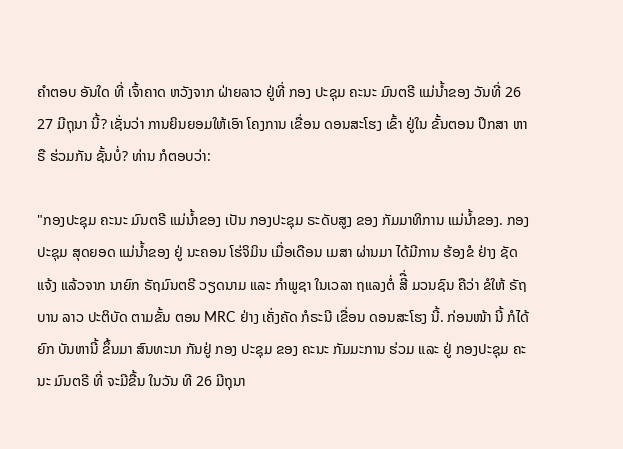ຄໍາຕອບ ອັນໃດ ທີ່ ເຈົ້າຄາດ ຫວັງຈາກ ຝ່າຍລາວ ຢູ່ທີ່ ກອງ ປະຊຸມ ຄະນະ ມົນຕຣີ ແມ່ນໍ້າຂອງ ວັນທີ່ 26 27 ມີຖຸນາ ນີ້? ເຊັ່ນວ່າ ການຍິນຍອມໃຫ້ເອົາ ໂຄງການ ເຂື່ອນ ດອນສະໂຮງ ເຂົ້າ ຢູ່ໃນ ຂັ້ນຕອນ ປຶກສາ ຫາຣື ຮ່ວມກັນ ຊັ້ນບໍ່? ທ່ານ ກໍຕອບວ່າ:

"ກອງປະຊຸມ ຄະນະ ມົນຕຣີ ແມ່ນໍ້າຂອງ ເປັນ ກອງປະຊຸມ ຣະດັບສູງ ຂອງ ກັມມາທິການ ແມ່ນໍ້າຂອງ. ກອງປະຊຸມ ສຸດຍອດ ແມ່ນໍ້າຂອງ ຢູ່ ນະຄອນ ໂຮ່ຈິມິນ ເມື່ອເດືອນ ເມສາ ຜ່ານມາ ໄດ້ມີການ ຮ້ອງຂໍ ຢ່າງ ຊັດແຈ້ງ ແລ້ວຈາກ ນາຍົກ ຣັຖມົນຕຣີ ວຽດນາມ ແລະ ກໍາພູຊາ ໃນເວລາ ຖແລງຕໍ່ ສີື່ ມວນຊົນ ຄືວ່າ ຂໍໃຫ້ ຣັຖບານ ລາວ ປະຕິບັດ ຕາມຂັ້ນ ຕອນ MRC ຢ່າງ ເຄັ່ງຄັດ ກໍຣະນີ ເຂື່ອນ ດອນສະໂຮງ ນີ້. ກ່ອນໜ້າ ນີ້ ກໍໄດ້ຍົກ ບັນຫານີ້ ຂຶ້ນມາ ສົນທະນາ ກັນຢູ່ ກອງ ປະຊຸມ ຂອງ ຄະນະ ກັມມະການ ຮ່ວມ ແລະ ຢູ່ ກອງປະຊຸມ ຄະນະ ມົນຕຣີ ທີ່ ຈະມີຂື້ນ ໃນວັນ ທີ 26 ມີຖຸນາ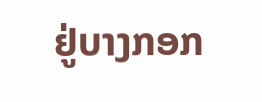ຢູ່ບາງກອກ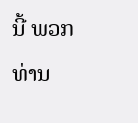ນີ້ ພວກທ່ານ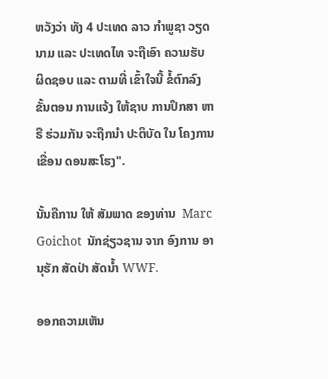ຫວັງວ່າ ທັງ 4 ປະເທດ ລາວ ກໍາພູຊາ ວຽດນາມ ແລະ ປະເທດໄທ ຈະຖືເອົາ ຄວາມຮັບ ຜິດຊອບ ແລະ ຕາມທີ່ ເຂົ້າໃຈນີ້ ຂໍ້ຕົກລົງ ຂັ້ນຕອນ ການແຈ້ງ ໃຫ້ຊາບ ການປຶກສາ ຫາຣື ຮ່ວມກັນ ຈະຖືກນໍາ ປະຕິບັດ ໃນ ໂຄງການ ເຂື່ອນ ດອນສະໂຮງ".

ນັ້ນຄືການ ໃຫ້ ສັມພາດ ຂອງທ່ານ  Marc Goichot  ນັກຊ່ຽວຊານ ຈາກ ອົງການ ອານຸຮັກ ສັດປ່າ ສັດນໍ້າ WWF.

ອອກຄວາມເຫັນ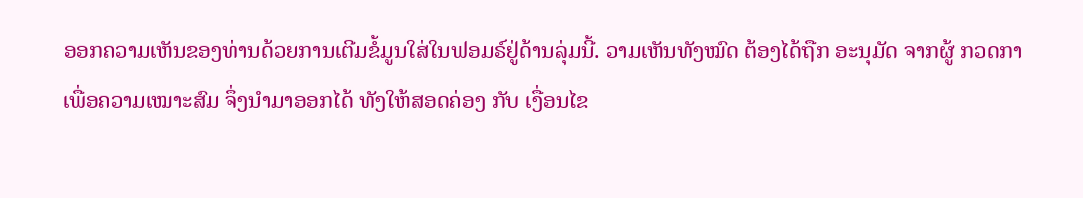ອອກຄວາມເຫັນຂອງທ່ານດ້ວຍການເຕີມຂໍ້ມູນໃສ່ໃນຟອມຣ໌ຢູ່ດ້ານລຸ່ມນີ້. ວາມເຫັນທັງໝົດ ຕ້ອງໄດ້ຖືກ ອະນຸມັດ ຈາກຜູ້ ກວດກາ ເພື່ອຄວາມເໝາະສົມ ຈຶ່ງນໍາມາອອກໄດ້ ທັງໃຫ້ສອດຄ່ອງ ກັບ ເງື່ອນໄຂ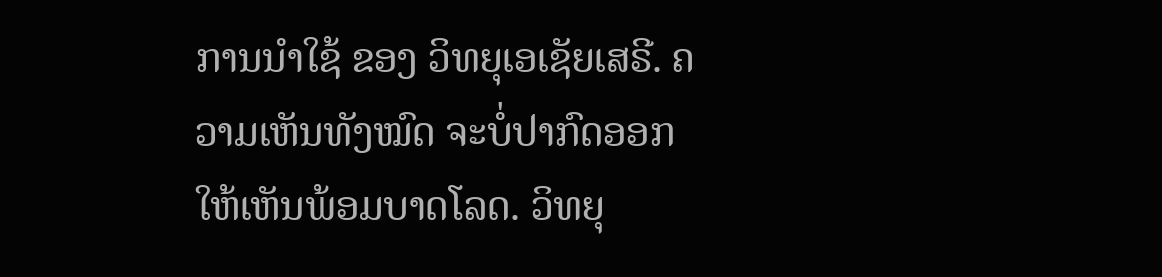ການນຳໃຊ້ ຂອງ ວິທຍຸເອເຊັຍເສຣີ. ຄວາມເຫັນທັງໝົດ ຈະບໍ່ປາກົດອອກ ໃຫ້ເຫັນພ້ອມບາດໂລດ. ວິທຍຸ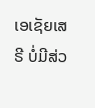ເອເຊັຍເສຣີ ບໍ່ມີສ່ວ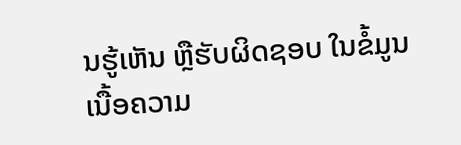ນຮູ້ເຫັນ ຫຼືຮັບຜິດຊອບ ໃນຂໍ້ມູນເນື້ອຄວາມ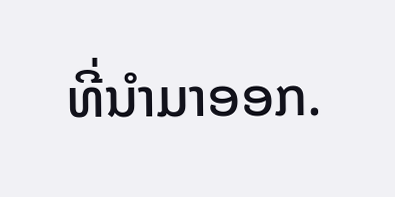ທີ່ນໍາມາອອກ.